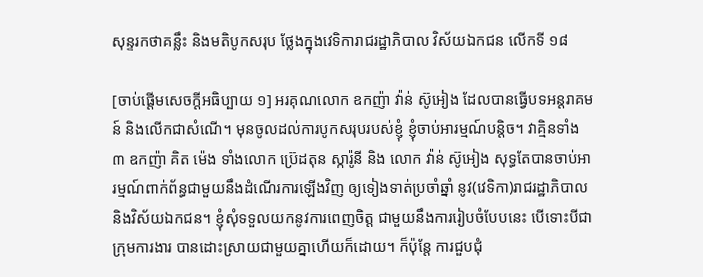សុន្ទរកថាគន្លឹះ និងមតិបូកសរុប ថ្លែងក្នុងវេទិការាជរដ្ឋាភិបាល វិស័យឯកជន លើកទី ១៨

[ចាប់ផ្ដើមសេចក្ដីអធិប្បាយ ១] អរគុណលោក ឧកញ៉ា វ៉ាន់ ស៊ូអៀង ដែលបានធ្វើបទអន្តរាគមន៍ និងលើកជាសំណើ។ មុនចូលដល់ការបូកសរុបរបស់ខ្ញុំ ខ្ញុំចាប់អារម្មណ៍បន្តិច។ វាគ្មិនទាំង ៣ ឧកញ៉ា គិត ម៉េង ទាំងលោក ប្រ៊េដតុន ស្ការ៉ូនី និង លោក វ៉ាន់ ស៊ូអៀង សុទ្ធតែបានចាប់អារម្មណ៍ពាក់ព័ន្ធជាមួយនឹងដំណើរការឡើងវិញ ឲ្យទៀងទាត់ប្រចាំឆ្នាំ នូវ(វេទិកា)រាជរដ្ឋាភិបាល និងវិស័យឯកជន។ ខ្ញុំសុំទទួលយកនូវការពេញចិត្ត ជាមួយនឹងការរៀបចំបែបនេះ បើទោះបីជាក្រុមការងារ បានដោះស្រាយជាមួយគ្នាហើយក៏ដោយ។ ក៏ប៉ុន្តែ ការជួបជុំ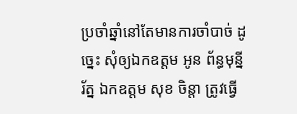ប្រចាំឆ្នាំនៅតែមានការចាំបាច់ ដូច្នេះ សុំឲ្យឯកឧត្តម អូន ព័ន្ធមុន្នីរ័ត្ន ឯកឧត្តម សុខ ចិន្តា ត្រូវធ្វើ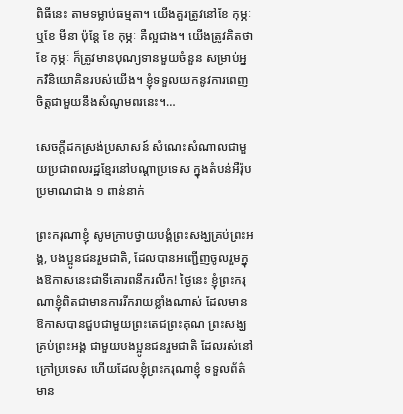ពិធីនេះ តាមទម្លាប់ធម្មតា។ យើងគួរត្រូវនៅខែ កុម្ភៈ ឬខែ មីនា ប៉ុន្តែ ខែ កុម្ភៈ គឺល្អជាង។ យើងត្រូវគិតថា ខែ កុម្ភៈ ក៏ត្រូវមានបុណ្យទានមួយចំនួន សម្រាប់អ្នកវិនិយោគិនរបស់យើង។ ខ្ញុំទទួលយកនូវការពេញចិត្តជាមួយនឹងសំណូមពរនេះ។…

សេចក្តីដកស្រង់ប្រសាសន៍ សំណេះសំណាលជាមួយប្រជាពលរដ្ឋខ្មែរនៅបណ្តាប្រទេស ក្នុងតំបន់អឺរ៉ុបប្រមាណជាង ១ ពាន់នាក់

ព្រះករុណាខ្ញុំ សូមក្រាបថ្វាយបង្គំព្រះសង្ឃគ្រប់ព្រះអង្គ, បងប្អូនជនរួមជាតិ, ដែលបានអញ្ជើញចូលរួមក្នុងឱកាសនេះជាទីគោរពនឹករលឹក! ថ្ងៃនេះ ខ្ញុំព្រះករុណាខ្ញុំពិតជាមានការរីករាយខ្លាំងណាស់ ដែលមានឱកាសបានជួបជាមួយព្រះតេជព្រះគុណ ព្រះសង្ឃគ្រប់ព្រះអង្គ ជាមួយបងប្អូនជនរួមជាតិ ដែលរស់នៅក្រៅប្រទេស ហើយដែលខ្ញុំព្រះករុណាខ្ញុំ ទទួលព័ត៌មាន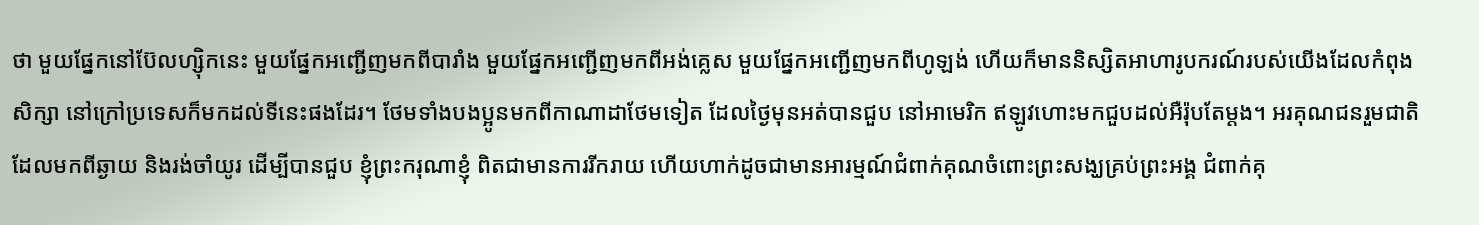ថា មួយផ្នែកនៅប៊ែលហ្ស៊ិកនេះ មួយផ្នែកអញ្ជើញមកពីបារាំង មួយផ្នែកអញ្ជើញមកពីអង់គ្លេស មួយផ្នែកអញ្ជើញមកពីហូឡង់ ហើយក៏មាននិស្សិតអាហារូបករណ៍របស់យើងដែលកំពុងសិក្សា នៅក្រៅប្រទេសក៏មកដល់ទីនេះផងដែរ។ ថែមទាំងបងប្អូនមកពីកាណាដាថែមទៀត ដែលថ្ងៃមុនអត់បានជួប នៅអាមេរិក ឥឡូវហោះមកជួបដល់អឺរ៉ុបតែម្តង។ អរគុណជនរួមជាតិ ដែលមកពីឆ្ងាយ និងរង់ចាំយូរ ដើម្បីបានជួប ខ្ញុំព្រះករុណាខ្ញុំ ពិតជាមានការរីករាយ ហើយហាក់ដូចជាមានអារម្មណ៍ជំពាក់គុណចំពោះព្រះសង្ឃគ្រប់ព្រះអង្គ ជំពាក់គុ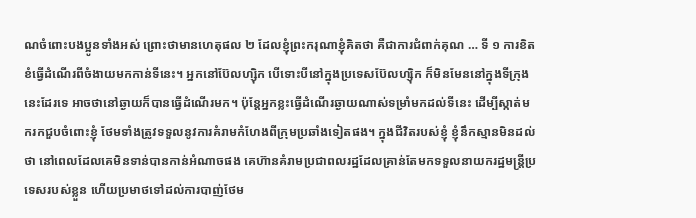ណចំពោះបងប្អូនទាំងអស់ ព្រោះថាមានហេតុផល ២ ដែលខ្ញុំព្រះករុណាខ្ញុំគិតថា គឺជាការជំពាក់គុណ … ទី ១ ការខិតខំធ្វើដំណើរពីចំងាយមកកាន់ទីនេះ។ អ្នកនៅប៊ែលហ្ស៊ិក បើទោះបីនៅក្នុងប្រទេសប៊ែលហ្ស៊ិក ក៏មិនមែននៅក្នុងទីក្រុងនេះដែរទេ អាចថានៅឆ្ងាយក៏បានធ្វើដំណើរមក។ ប៉ុន្តែអ្នកខ្លះធ្វើដំណើរឆ្ងាយណាស់ទម្រាំមកដល់ទីនេះ ដើម្បីស្កាត់មករកជួបចំពោះខ្ញុំ ថែមទាំងត្រូវទទួលនូវការគំរាមកំហែងពីក្រុមប្រឆាំងទៀតផង។ ក្នុងជីវិតរបស់ខ្ញុំ ខ្ញុំនឹកស្មានមិនដល់ថា នៅពេលដែលគេមិនទាន់បានកាន់អំណាចផង គេហ៊ានគំរាមប្រជាពលរដ្ឋដែលគ្រាន់តែមកទទួលនាយករដ្ឋមន្ត្រីប្រទេសរបស់ខ្លួន ហើយប្រមាថទៅដល់ការបាញ់ថែម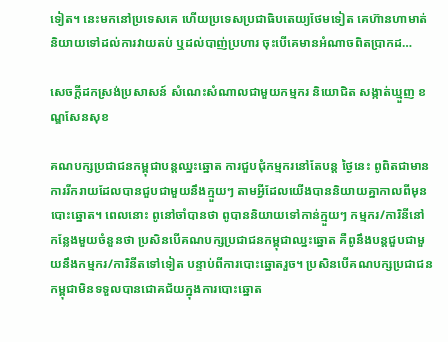ទៀត។ នេះមកនៅប្រទេសគេ ហើយប្រទេសប្រជាធិបតេយ្យថែមទៀត គេហ៊ានហាមាត់និយាយទៅដល់ការវាយតប់ ឬដល់បាញ់ប្រហារ ចុះបើគេមានអំណាចពិតប្រាកដ…

សេចក្តីដកស្រង់ប្រសាសន៍ សំណេះសំណាលជាមួយកម្មករ និយោជិត សង្កាត់ឃ្មួញ ខណ្ឌសែនសុខ

គណបក្សប្រជាជនកម្ពុជាបន្តឈ្នះឆ្នោត ការជួបជុំកម្មករនៅតែបន្ត ថ្ងៃនេះ ពូពិតជាមានការរីករាយដែលបានជួបជាមួយនឹងក្មួយៗ តាមអ្វីដែលយើងបាននិយាយគ្នាកាលពីមុនបោះឆ្នោត។ ពេលនោះ ពូនៅចាំបានថា ពូបាននិយាយទៅកាន់ក្មួយៗ កម្មករ/ការិនីនៅកន្លែងមួយចំនួនថា ប្រសិនបើគណបក្សប្រជាជនកម្ពុជាឈ្នះឆ្នោត គឺពូនឹងបន្តជួបជាមួយនឹងកម្មករ/ការិនីតទៅទៀត បន្ទាប់ពីការបោះឆ្នោតរួច។ ប្រសិនបើគណបក្សប្រជាជនកម្ពុជាមិនទទួលបានជោគជ័យក្នុងការបោះឆ្នោត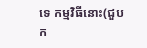ទេ កម្មវិធីនោះ(ជួបក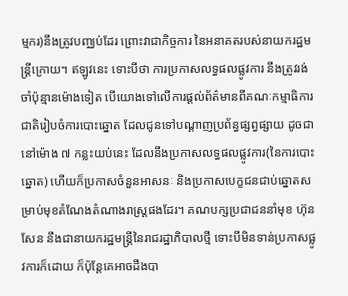ម្មករ)នឹងត្រូវបញ្ឈប់ដែរ ព្រោះវាជាកិច្ចការ នៃអនាគតរបស់នាយករដ្ឋមន្រ្តីក្រោយ។ ឥឡូវនេះ ទោះបីថា ការប្រកាសលទ្ធផលផ្លូវការ នឹងត្រូវរង់ចាំប៉ុន្មានម៉ោងទៀត បើយោងទៅលើការផ្ដល់ព័ត៌មានពីគណៈកម្មាធិការជាតិរៀបចំការបោះឆ្នោត ដែលជូនទៅបណ្ដាញប្រព័ន្ធផ្សព្វផ្សាយ ដូចជានៅម៉ោង ៧ កន្លះយប់នេះ ដែលនឹងប្រកាសលទ្ធផលផ្លូវការ(នៃការបោះឆ្នោត) ហើយក៏ប្រកាសចំនួនអាសនៈ និងប្រកាសបេក្ខជនជាប់ឆ្នោតសម្រាប់មុខតំណែងតំណាងរាស្រ្តផងដែរ។ គណបក្សប្រជាជននាំមុខ ហ៊ុន សែន នឹងជានាយករដ្ឋមន្ត្រីនៃរាជរដ្ឋាភិបាលថ្មី ទោះបីមិនទាន់ប្រកាសផ្លូវការក៏ដោយ ក៏ប៉ុន្តែគេអាចដឹងបា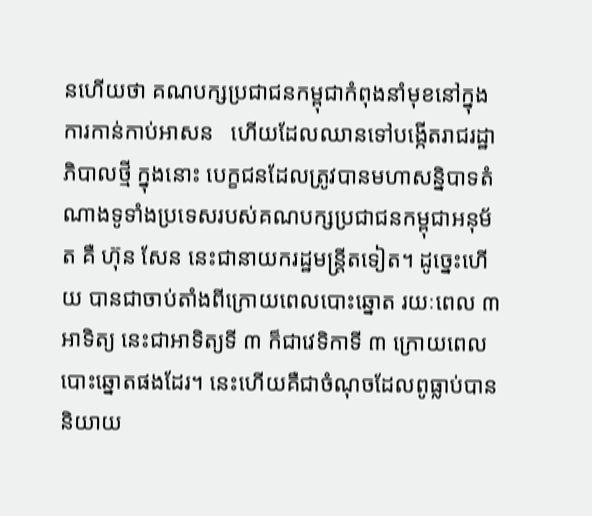នហើយថា គណបក្សប្រជាជនកម្ពុជាកំពុងនាំមុខនៅក្នុងការកាន់កាប់អាសន   ហើយដែលឈានទៅបង្កើតរាជរដ្ឋាភិបាលថ្មី ក្នុងនោះ បេក្ខជនដែលត្រូវបានមហាសន្និបាទតំណាងទូទាំងប្រទេសរបស់គណបក្សប្រជាជនកម្ពុជាអនុម័ត គឺ ហ៊ុន សែន នេះជានាយករដ្ឋមន្រ្តីតទៀត។ ដូច្នេះហើយ បានជាចាប់តាំងពីក្រោយពេលបោះឆ្នោត រយៈពេល ៣ អាទិត្យ នេះជាអាទិត្យទី ៣ ក៏ជាវេទិកាទី ៣ ក្រោយពេលបោះឆ្នោតផងដែរ។ នេះហើយគឺជាចំណុចដែលពូធ្លាប់បាននិយាយ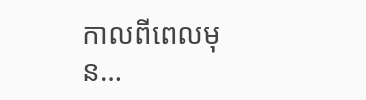កាលពីពេលមុន…